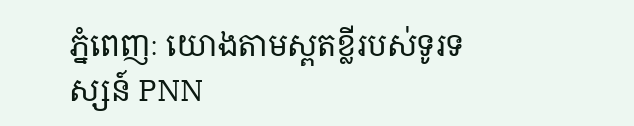ភ្នំពេញៈ យោងតាមស្ពតខ្លីរបស់ទូរទស្សន៍ PNN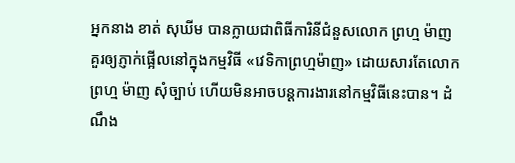អ្នកនាង ខាត់ សុឃីម បានក្លាយជាពិធីការិនីជំនួសលោក ព្រហ្ម ម៉ាញ គួរឲ្យភ្ញាក់ផ្អើលនៅក្នុងកម្មវិធី «វេទិកាព្រហ្មម៉ាញ» ដោយសារតែលោក ព្រហ្ម ម៉ាញ សុំច្បាប់ ហើយមិនអាចបន្ដការងារនៅកម្មវិធីនេះបាន។ ដំណឹង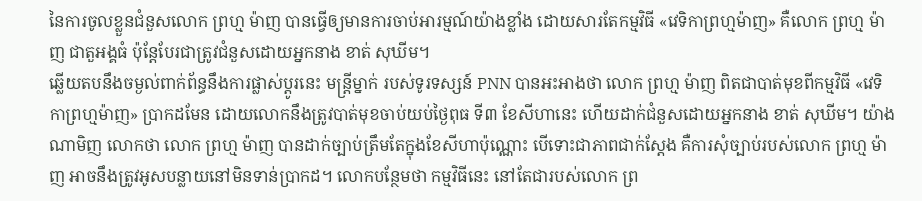នៃការចូលខ្លួនជំនួសលោក ព្រហ្ម ម៉ាញ បានធ្វើឲ្យមានការចាប់អារម្មណ៍យ៉ាងខ្លាំង ដោយសារតែកម្មវិធី «វេទិកាព្រហ្មម៉ាញ» គឺលោក ព្រហ្ម ម៉ាញ ជាតួអង្គធំ ប៉ុន្តែបែរជាត្រូវជំនួសដោយអ្នកនាង ខាត់ សុឃីម។
ឆ្លើយតបនឹងចម្ងល់ពាក់ព័ន្ធនឹងការផ្លាស់ប្ដូរនេះ មន្ត្រីម្នាក់ របស់ទូរទស្សន៍ PNN បានអះអាងថា លោក ព្រហ្ម ម៉ាញ ពិតជាបាត់មុខពីកម្មវិធី «វេទិកាព្រហ្មម៉ាញ» ប្រាកដមែន ដោយលោកនឹងត្រូវបាត់មុខចាប់យប់ថ្ងៃពុធ ទី៣ ខែសីហានេះ ហើយដាក់ជំនួសដោយអ្នកនាង ខាត់ សុឃីម។ យ៉ាងណាមិញ លោកថា លោក ព្រហ្ម ម៉ាញ បានដាក់ច្បាប់ត្រឹមតែក្នុងខែសីហាប៉ុណ្ណោះ បើទោះជាភាពជាក់ស្ដែង គឺការសុំច្បាប់របស់លោក ព្រហ្ម ម៉ាញ អាចនឹងត្រូវអូសបន្លាយនៅមិនទាន់ប្រាកដ។ លោកបន្ថែមថា កម្មវិធីនេះ នៅតែជារបស់លោក ព្រ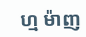ហ្ម ម៉ាញ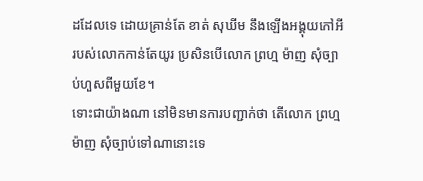ដដែលទេ ដោយគ្រាន់តែ ខាត់ សុឃីម នឹងឡើងអង្គុយកៅអីរបស់លោកកាន់តែយូរ ប្រសិនបើលោក ព្រហ្ម ម៉ាញ សុំច្បាប់ហួសពីមួយខែ។
ទោះជាយ៉ាងណា នៅមិនមានការបញ្ជាក់ថា តើលោក ព្រហ្ម ម៉ាញ សុំច្បាប់ទៅណានោះទេ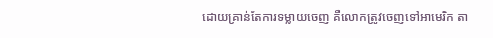ដោយគ្រាន់តែការទម្លាយចេញ គឺលោកត្រូវចេញទៅអាមេរិក តា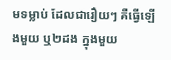មទម្លាប់ ដែលជារឿយៗ គឺធ្វើឡើងមួយ ឬ២ដង ក្នុងមួយ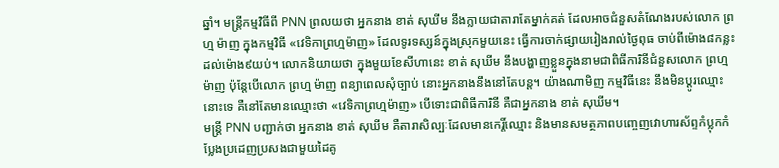ឆ្នាំ។ មន្ត្រីកម្មវិធីពី PNN ព្រលយថា អ្នកនាង ខាត់ សុឃីម នឹងក្លាយជាតារាតែម្នាក់គត់ ដែលអាចជំនួសតំណែងរបស់លោក ព្រហ្ម ម៉ាញ ក្នុងកម្មវិធី «វេទិកាព្រហ្មម៉ាញ» ដែលទូរទស្សន៍ក្នុងស្រុកមួយនេះ ធ្វើការចាក់ផ្សាយរៀងរាល់ថ្ងៃពុធ ចាប់ពីម៉ោង៨កន្លះ ដល់ម៉ោង៩យប់។ លោកនិយាយថា ក្នុងមួយខែសីហានេះ ខាត់ សុឃីម នឹងបង្ហាញខ្លួនក្នុងនាមជាពិធីការិនីជំនួសលោក ព្រហ្ម ម៉ាញ ប៉ុន្តែបើលោក ព្រហ្ម ម៉ាញ ពន្យាពេលសុំច្បាប់ នោះអ្នកនាងនឹងនៅតែបន្ត។ យ៉ាងណាមិញ កម្មវិធីនេះ នឹងមិនប្ដូរឈ្មោះនោះទេ គឺនៅតែមានឈ្មោះថា «វេទិកាព្រហ្មម៉ាញ» បើទោះជាពិធីការិនី គឺជាអ្នកនាង ខាត់ សុឃីម។
មន្ត្រី PNN បញ្ជាក់ថា អ្នកនាង ខាត់ សុឃីម គឺតារាសិល្បៈដែលមានកេរ្តិ៍ឈ្មោះ និងមានសមត្ថភាពបញ្ចេញវោហារស័ព្ទកំប្លុកកំប្លែងប្រដេញប្រសងជាមួយដៃគូ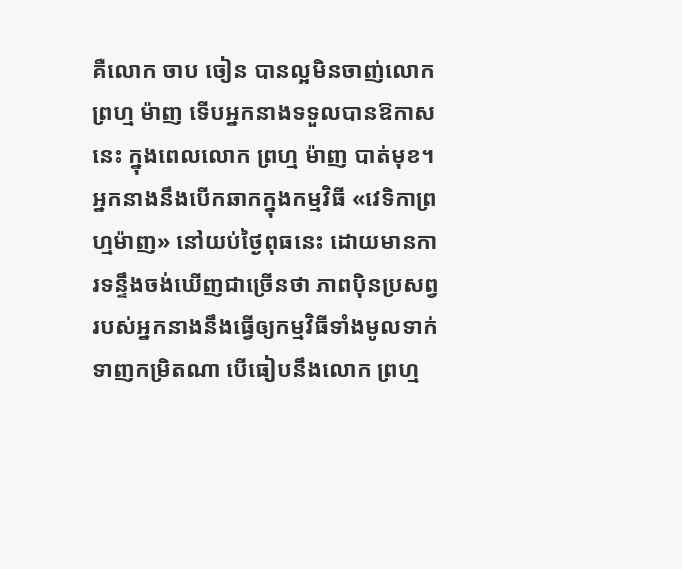គឺលោក ចាប ចៀន បានល្អមិនចាញ់លោក ព្រហ្ម ម៉ាញ ទើបអ្នកនាងទទួលបានឱកាសនេះ ក្នុងពេលលោក ព្រហ្ម ម៉ាញ បាត់មុខ។ អ្នកនាងនឹងបើកឆាកក្នុងកម្មវិធី «វេទិកាព្រហ្មម៉ាញ» នៅយប់ថ្ងៃពុធនេះ ដោយមានការទន្ទឹងចង់ឃើញជាច្រើនថា ភាពប៉ិនប្រសព្វរបស់អ្នកនាងនឹងធ្វើឲ្យកម្មវិធីទាំងមូលទាក់ទាញកម្រិតណា បើធៀបនឹងលោក ព្រហ្ម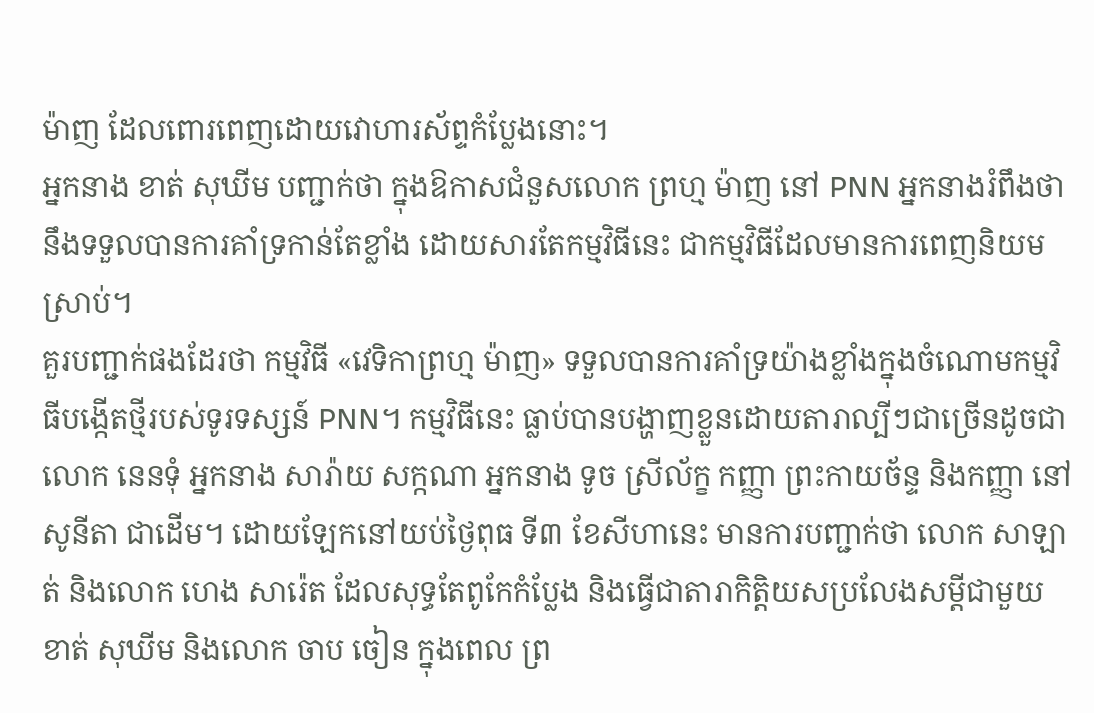ម៉ាញ ដែលពោរពេញដោយវោហារស័ព្ទកំប្លែងនោះ។
អ្នកនាង ខាត់ សុឃីម បញ្ជាក់ថា ក្នុងឱកាសជំនួសលោក ព្រហ្ម ម៉ាញ នៅ PNN អ្នកនាងរំពឹងថា នឹងទទួលបានការគាំទ្រកាន់តែខ្លាំង ដោយសារតែកម្មវិធីនេះ ជាកម្មវិធីដែលមានការពេញនិយមស្រាប់។
គួរបញ្ជាក់ផងដែរថា កម្មវិធី «វេទិកាព្រហ្ម ម៉ាញ» ទទួលបានការគាំទ្រយ៉ាងខ្លាំងក្នុងចំណោមកម្មវិធីបង្កើតថ្មីរបស់ទូរទស្សន៍ PNN។ កម្មវិធីនេះ ធ្លាប់បានបង្ហាញខ្លួនដោយតារាល្បីៗជាច្រើនដូចជា លោក នេនទុំ អ្នកនាង សារ៉ាយ សក្កណា អ្នកនាង ទូច ស្រីល័ក្ខ កញ្ញា ព្រះកាយច័ន្ទ និងកញ្ញា នៅ សូនីតា ជាដើម។ ដោយឡែកនៅយប់ថ្ងៃពុធ ទី៣ ខែសីហានេះ មានការបញ្ជាក់ថា លោក សាឡាត់ និងលោក ហេង សារ៉េត ដែលសុទ្ធតែពូកែកំប្លែង និងធ្វើជាតារាកិត្តិយសប្រលែងសម្ដីជាមួយ ខាត់ សុឃីម និងលោក ចាប ចៀន ក្នុងពេល ព្រ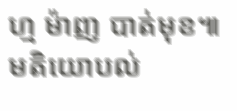ហ្ម ម៉ាញ បាត់មុខ៕
មតិយោបល់